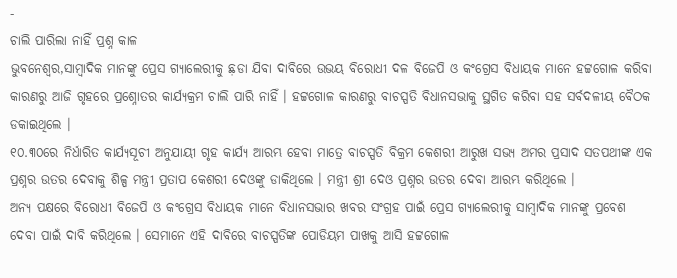-
ଚାଲି ପାରିଲା ନାହିଁ ପ୍ରଶ୍ନ କାଳ
ଭୁବନେଶ୍ୱର,ସାମ୍ବାଦିକ ମାନଙ୍କୁ ପ୍ରେସ ଗ୍ୟାଲେରୀକୁ ଛ଼ଡା ଯିବା ଦାବିରେ ଉଭୟ ବିରୋଧୀ ଦଳ ବିଜେପି ଓ କଂଗ୍ରେସ ବିଧାୟକ ମାନେ ହଟ୍ଟଗୋଳ କରିବା କାରଣରୁ ଆଜି ଗୃହରେ ପ୍ରଶ୍ନୋତର କାର୍ଯ୍ୟକ୍ରମ ଚାଲି ପାରି ନାହିଁ । ହଟ୍ଟଗୋଳ କାରଣରୁ ବାଚସ୍ପତି ବିଧାନସଭାକୁ ସ୍ଥଗିତ କରିବା ସହ ସର୍ବଦଳୀୟ ବୈଠକ ଡକାଇଥିଲେ ।
୧୦.୩୦ରେ ନିର୍ଧାରିତ କାର୍ଯ୍ୟସୂଚୀ ଅନୁଯାୟୀ ଗୃହ କାର୍ଯ୍ୟ ଆରମ୍ଭ ହେବା ମାତ୍ରେ ବାଚସ୍ପତି ବିକ୍ରମ କେଶରୀ ଆରୁଖ ସଭ୍ୟ ଅମର ପ୍ରସାଦ ସତପଥୀଙ୍କ ଏକ ପ୍ରଶ୍ନର ଉତର ଦେବାକୁ ଶିଳ୍ପ ମନ୍ତ୍ରୀ ପ୍ରତାପ କେଶରୀ ଦେଓଙ୍କୁ ଡାକିଥିଲେ । ମନ୍ତ୍ରୀ ଶ୍ରୀ ଦେଓ ପ୍ରଶ୍ନର ଉତର ଦେବା ଆରମ୍ଭ କରିଥିଲେ ।
ଅନ୍ୟ ପକ୍ଷରେ ବିରୋଧୀ ବିଜେପି ଓ କଂଗ୍ରେସ ବିଧାୟକ ମାନେ ବିଧାନସଭାର ଖବର ସଂଗ୍ରହ ପାଇଁ ପ୍ରେସ ଗ୍ୟାଲେରୀକୁ ସାମ୍ବାଦିକ ମାନଙ୍କୁ ପ୍ରବେଶ ଦେବା ପାଇଁ ଦାବି କରିଥିଲେ । ସେମାନେ ଏହି ଦାବିରେ ବାଚସ୍ପତିଙ୍କ ପୋଡିୟମ ପାଖକୁ ଆସି ହଟ୍ଟଗୋଳ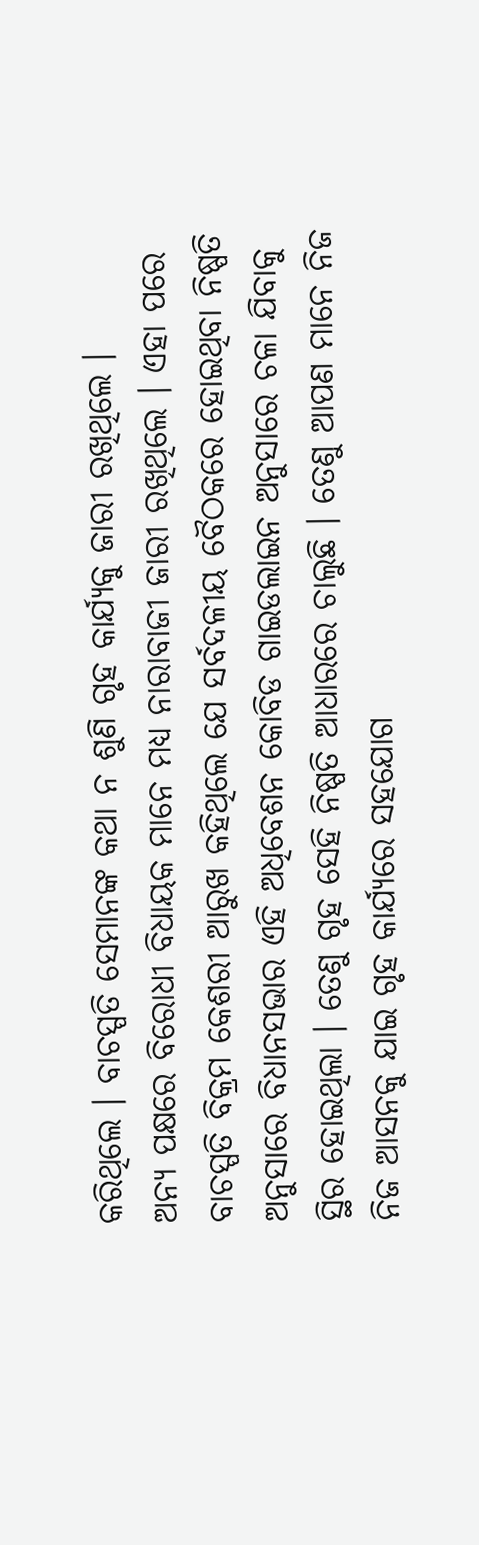କରିଥିଲେ । ବାଚସ୍ପତି ସେମାନଙ୍କ କଥା ନ ଶୁଣି ଗୃହ କାର୍ଯ୍ୟକୁ ଜାରୀ ରଖିଥିଲେ ।
ଅନ୍ୟ ପକ୍ଷରେ ବିରୋଧୀ ବିଧାୟକ ମାନେ ମଧ୍ୟ ନାରାବାଜୀ ଜାରୀ ରଖିଥିଲେ । ଏହା ପରେ ବାଚସ୍ପତି ବିକ୍ରମ କେଶରୀ ଆରୁଖ କହିଥିଲେ ଯେ ସର୍ବଦଳୀୟ ବୈଠକରେ ହୋଇଥିବା ନିଷ୍ପତି ଅନୁସାରେ ବିଧାନସଭାର ଏହି ଅଧିବେଶନ କୋବିଡ ଗାଇଡଲାଇନ ଅନୁସାରେ ଚଳା ଯିବାକୁ ସ୍ଥିର ହୋଇଥିଲା । ତେଣୁ ଗୃହ ସେହି ନିଷ୍ପତି ଆଧାରରେ ଚାଲୁଛି । ତେଣୁ ଆପଣ ମାନେ ନିଜ ନିଜ ଆସନକୁ ଯାଇ ଗୃହ କାର୍ଯ୍ୟରେ ସହଯୋଗ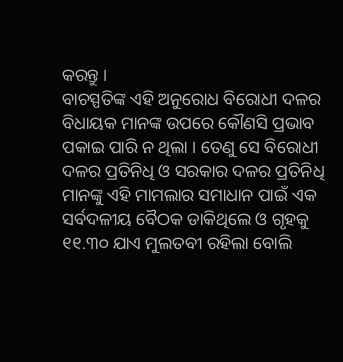କରନ୍ତୁ ।
ବାଚସ୍ପତିଙ୍କ ଏହି ଅନୁରୋଧ ବିରୋଧୀ ଦଳର ବିଧାୟକ ମାନଙ୍କ ଉପରେ କୌଣସି ପ୍ରଭାବ ପକାଇ ପାରି ନ ଥିଲା । ତେଣୁ ସେ ବିରୋଧୀ ଦଳର ପ୍ରତିନିଧି ଓ ସରକାର ଦଳର ପ୍ରତିନିଧି ମାନଙ୍କୁ ଏହି ମାମଲାର ସମାଧାନ ପାଇଁ ଏକ ସର୍ବଦଳୀୟ ବୈଠକ ଡାକିଥିଲେ ଓ ଗୃହକୁ ୧୧.୩୦ ଯାଏ ମୁଲତବୀ ରହିଲା ବୋଲି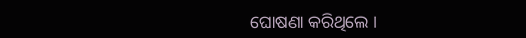ଘୋଷଣା କରିଥିଲେ ।